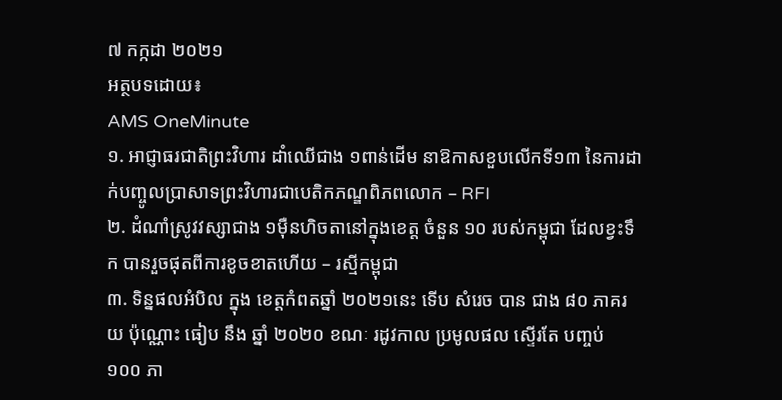៧ កក្កដា ២០២១
អត្ថបទដោយ៖
AMS OneMinute
១. អាជ្ញាធរជាតិព្រះវិហារ ដាំឈើជាង ១ពាន់ដើម នាឱកាសខួបលើកទី១៣ នៃការដាក់បញ្ចូលប្រាសាទព្រះវិហារជាបេតិកភណ្ឌពិភពលោក – RFI
២. ដំណាំស្រូវវស្សាជាង ១ម៉ឺនហិចតានៅក្នុងខេត្ត ចំនួន ១០ របស់កម្ពុជា ដែលខ្វះទឹក បានរួចផុតពីការខូចខាតហើយ – រស្មីកម្ពុជា
៣. ទិន្នផលអំបិល ក្នុង ខេត្តកំពតឆ្នាំ ២០២១នេះ ទើប សំរេច បាន ជាង ៨០ ភាគរយ ប៉ុណ្ណោះ ធៀប នឹង ឆ្នាំ ២០២០ ខណៈ រដូវកាល ប្រមូលផល ស្ទើរតែ បញ្ចប់ ១០០ ភា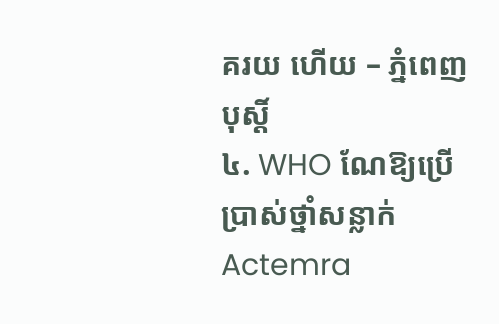គរយ ហើយ – ភ្នំពេញបុស្តិ៍
៤. WHO ណែឱ្យប្រើប្រាស់ថ្នាំសន្លាក់ Actemra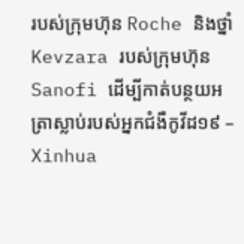របស់ក្រុមហ៊ុន Roche និងថ្នាំ Kevzara របស់ក្រុមហ៊ុន Sanofi ដើម្បីកាត់បន្ថយអត្រាស្លាប់របស់អ្នកជំងឺកូវីដ១៩ – Xinhua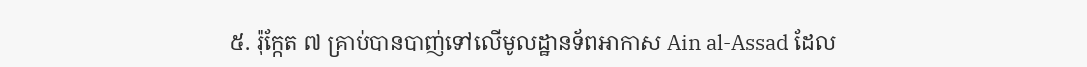៥. រ៉ុក្កែត ៧ គ្រាប់បានបាញ់ទៅលើមូលដ្ឋានទ័ពអាកាស Ain al-Assad ដែល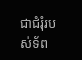ជាជំរុំរបស់ទ័ព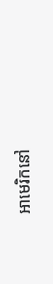អាមេរិកនៅ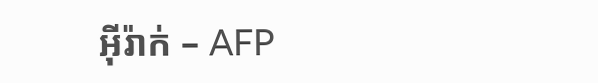អុីរ៉ាក់ – AFP